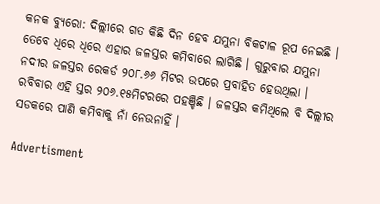କନକ ବ୍ୟୁରୋ: ଦିଲ୍ଲୀରେ ଗତ କିଛି ଦିନ ହେବ ଯମୁନା ବିକଟାଳ ରୂପ ନେଇଛି । ତେବେ ଧିରେ ଧିରେ ଏହାର ଜଳସ୍ତର କମିବାରେ ଲାଗିଛି । ଗୁରୁବାର ଯମୁନା ନଦୀର ଜଳସ୍ତର ରେକର୍ଡ ୨୦୮.୬୬ ମିଟର ଉପରେ ପ୍ରବାହିତ ହେଉଥିଲା । ରବିବାର ଏହି ସ୍ତର ୨୦୬.୧୫ମିଟରରେ ପହଞ୍ଚିଛି । ଜଳସ୍ତର କମିଥିଲେ ବି ଦିଲ୍ଲୀର ସଡକରେ ପାଣି କମିବାକୁ ନାଁ ନେଉନାହିଁ ।

Advertisment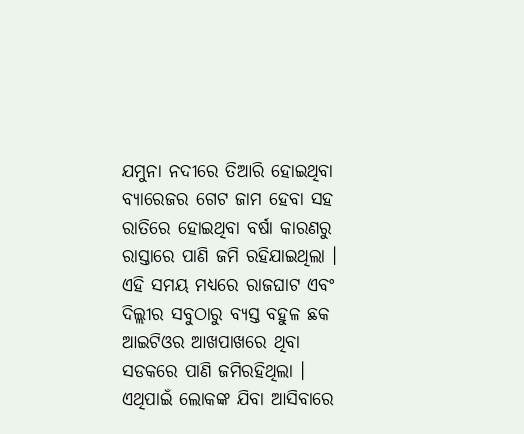ଯମୁନା ନଦୀରେ ତିଆରି ହୋଇଥିବା ବ୍ୟାରେଜର ଗେଟ ଜାମ ହେବା ସହ ରାତିରେ ହୋଇଥିବା ବର୍ଷା କାରଣରୁ ରାସ୍ତାରେ ପାଣି ଜମି ରହିଯାଇଥିଲା । ଏହି ସମୟ ମଧ୍ୟରେ ରାଜଘାଟ ଏବଂ ଦିଲ୍ଲୀର ସବୁଠାରୁ ବ୍ୟସ୍ତ ବହୁଳ ଛକ ଆଇଟିଓର ଆଖପାଖରେ ଥିବା ସଡକରେ ପାଣି ଜମିରହିଥିଲା । ଏଥିପାଇଁ ଲୋକଙ୍କ ଯିବା ଆସିବାରେ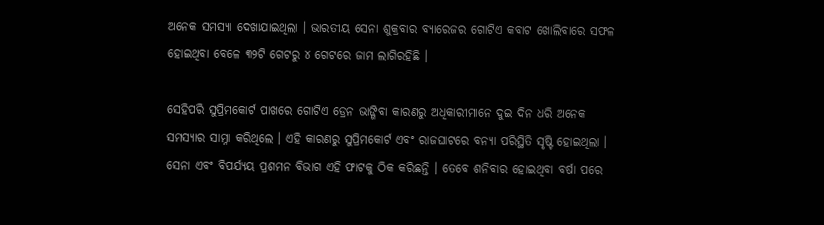ଅନେକ ସମସ୍ୟା ଦେଖାଯାଇଥିଲା । ଭାରତୀୟ ସେନା ଶୁକ୍ରବାର ବ୍ୟାରେଜର ଗୋଟିଏ କବାଟ ଖୋଲିବାରେ ସଫଳ ହୋଇଥିବା ବେଳେ ୩୨ଟି ଗେଟରୁ ୪ ଗେଟରେ ଜାମ ଲାଗିରହିଛି ।

ସେହିପରି ସୁପ୍ରିମକୋର୍ଟ ପାଖରେ ଗୋଟିଏ ଡ୍ରେନ ଭାଙ୍ଗିବା କାରଣରୁ ଅଧିକାରୀମାନେ ଦୁଇ ଦିନ ଧରି ଅନେକ ସମସ୍ୟାର ସାମ୍ନା କରିଥିଲେ । ଏହି କାରଣରୁ ସୁପ୍ରିମକୋର୍ଟ ଏବଂ ରାଜଘାଟରେ ବନ୍ୟା ପରିସ୍ଥିତି ସୃଷ୍ଟି ହୋଇଥିଲା । ସେନା ଏବଂ ବିପର୍ଯ୍ୟୟ ପ୍ରଶମନ ବିଭାଗ ଏହି ଫାଟକୁ ଠିକ କରିଛନ୍ତି । ତେବେ ଶନିବାର ହୋଇଥିବା ବର୍ଷା ପରେ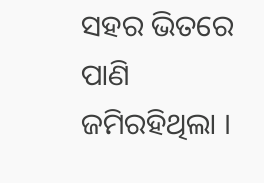ସହର ଭିତରେ ପାଣି ଜମିରହିଥିଲା ।